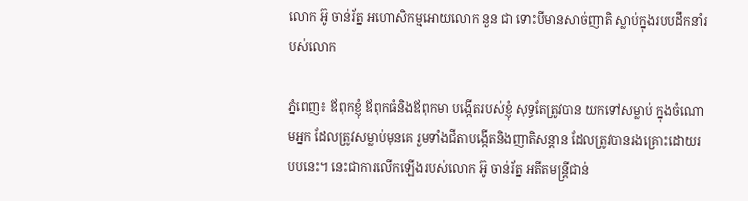លោក អ៊ូ ចាន់រ័ត្ន អហោសិកម្មអោយលោក នួន ជា ទោះបីមានសាច់ញាតិ ស្លាប់ក្នុងរបបដឹកនាំរបស់លោក

ភ្នំពេញ៖ ឪពុកខ្ញុំ ឪពុកធំនិងឪពុកមា បង្កើតរបស់ខ្ញុំ សុទ្ធតែត្រូវបាន យកទៅសម្លាប់ ក្នុងចំណោមអ្នក ដែលត្រូវសម្លាប់មុនគេ រួមទាំងជីតាបង្កើតនិងញាតិសន្តាន ដែលត្រូវបានរងគ្រោះដោយរបបនេះ។ នេះជាការលើកឡើងរបស់លោក អ៊ូ ចាន់រ័ត្ន អតីតមន្ត្រីជាន់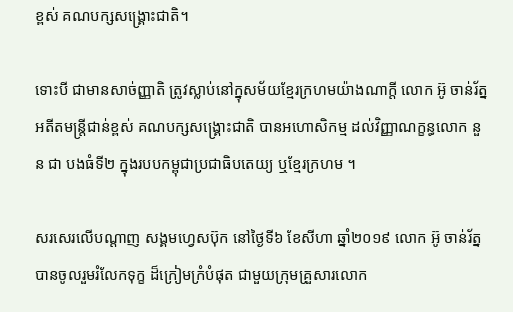ខ្ពស់ គណបក្សសង្គ្រោះជាតិ។

ទោះបី ជាមានសាច់ញ្ញាតិ ត្រូវស្លាប់នៅក្នុសម័យខ្មែរក្រហមយ៉ាងណាក្តី លោក អ៊ូ ចាន់រ័ត្ន អតីតមន្ត្រីជាន់ខ្ពស់ គណបក្សសង្គ្រោះជាតិ បានអហោសិកម្ម ដល់វិញ្ញាណក្ខន្ធលោក នួន ជា បងធំទី២ ក្នុងរបបកម្ពុជាប្រជាធិបតេយ្យ ឬខ្មែរក្រហម ។

សរសេរលើបណ្តាញ សង្គមហ្វេសប៊ុក នៅថ្ងៃទី៦ ខែសីហា ឆ្នាំ២០១៩ លោក អ៊ូ ចាន់រ័ត្ន បានចូលរួមរំលែកទុក្ខ ដ៏ក្រៀមក្រំបំផុត ជាមួយក្រុមគ្រួសារលោក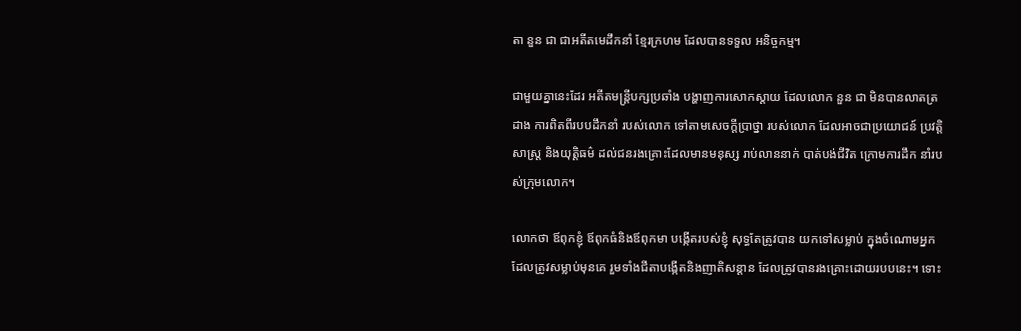តា នួន ជា ជាអតីតមេដឹកនាំ ខ្មែរក្រហម ដែលបានទទួល អនិច្ចកម្ម។

ជាមួយគ្នានេះដែរ អតីតមន្រ្តីបក្សប្រឆាំង បង្ហាញការសោកស្តាយ ដែលលោក នួន ជា មិនបានលាតត្រដាង ការពិតពីរបបដឹកនាំ របស់លោក ទៅតាមសេចក្តីប្រាថ្នា របស់លោក ដែលអាចជាប្រយោជន៍ ប្រវត្តិសាស្ត្រ និងយុត្តិធម៌ ដល់ជនរងគ្រោះដែលមានមនុស្ស រាប់លាននាក់ បាត់បង់ជីវិត ក្រោមការដឹក នាំរបស់ក្រុមលោក។

លោកថា ឪពុកខ្ញុំ ឪពុកធំនិងឪពុកមា បង្កើតរបស់ខ្ញុំ សុទ្ធតែត្រូវបាន យកទៅសម្លាប់ ក្នុងចំណោមអ្នក ដែលត្រូវសម្លាប់មុនគេ រួមទាំងជីតាបង្កើតនិងញាតិសន្តាន ដែលត្រូវបានរងគ្រោះដោយរបបនេះ។ ទោះ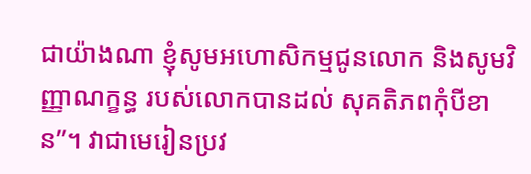ជាយ៉ាងណា ខ្ញុំសូមអហោសិកម្មជូនលោក និងសូមវិញ្ញាណក្ខន្ធ របស់លោកបានដល់ សុគតិភពកុំបីខាន”។ វាជាមេរៀនប្រវ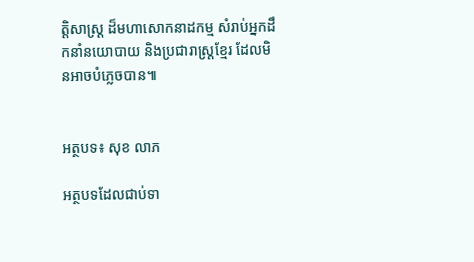ត្តិសាស្ត្រ ដ៏មហាសោកនាដកម្ម សំរាប់អ្នកដឹកនាំនយោបាយ និងប្រជារាស្ត្រខ្មែរ ដែលមិនអាចបំភ្លេចបាន៕


អត្ថបទ៖ សុខ លាភ

អត្ថបទដែលជាប់ទា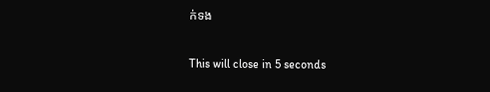ក់ទង

This will close in 5 seconds